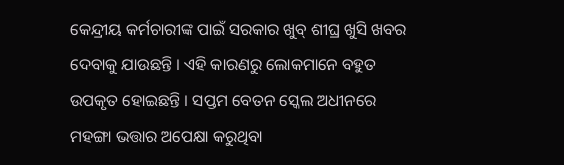କେନ୍ଦ୍ରୀୟ କର୍ମଚାରୀଙ୍କ ପାଇଁ ସରକାର ଖୁବ୍ ଶୀଘ୍ର ଖୁସି ଖବର ଦେବାକୁ ଯାଉଛନ୍ତି । ଏହି କାରଣରୁ ଲୋକମାନେ ବହୁତ ଉପକୃତ ହୋଇଛନ୍ତି । ସପ୍ତମ ବେତନ ସ୍କେଲ ଅଧୀନରେ ମହଙ୍ଗା ଭତ୍ତାର ଅପେକ୍ଷା କରୁଥିବା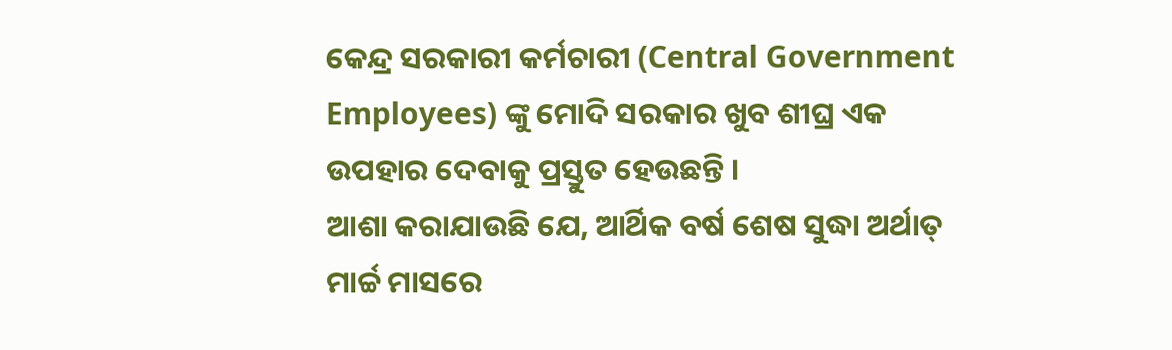କେନ୍ଦ୍ର ସରକାରୀ କର୍ମଚାରୀ (Central Government Employees) ଙ୍କୁ ମୋଦି ସରକାର ଖୁବ ଶୀଘ୍ର ଏକ ଉପହାର ଦେବାକୁ ପ୍ରସ୍ତୁତ ହେଉଛନ୍ତି ।
ଆଶା କରାଯାଉଛି ଯେ, ଆର୍ଥିକ ବର୍ଷ ଶେଷ ସୁଦ୍ଧା ଅର୍ଥାତ୍ ମାର୍ଚ୍ଚ ମାସରେ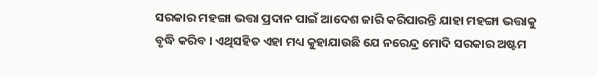ସରକାର ମହଙ୍ଗା ଭତ୍ତା ପ୍ରଦାନ ପାଇଁ ଆଦେଶ ଜାରି କରିପାରନ୍ତି ଯାହା ମହଙ୍ଗା ଭତ୍ତାକୁ ବୃଦ୍ଧି କରିବ । ଏଥିସହିତ ଏହା ମଧ୍ୟ କୁହାଯାଉଛି ଯେ ନରେନ୍ଦ୍ର ମୋଦି ସରକାର ଅଷ୍ଟମ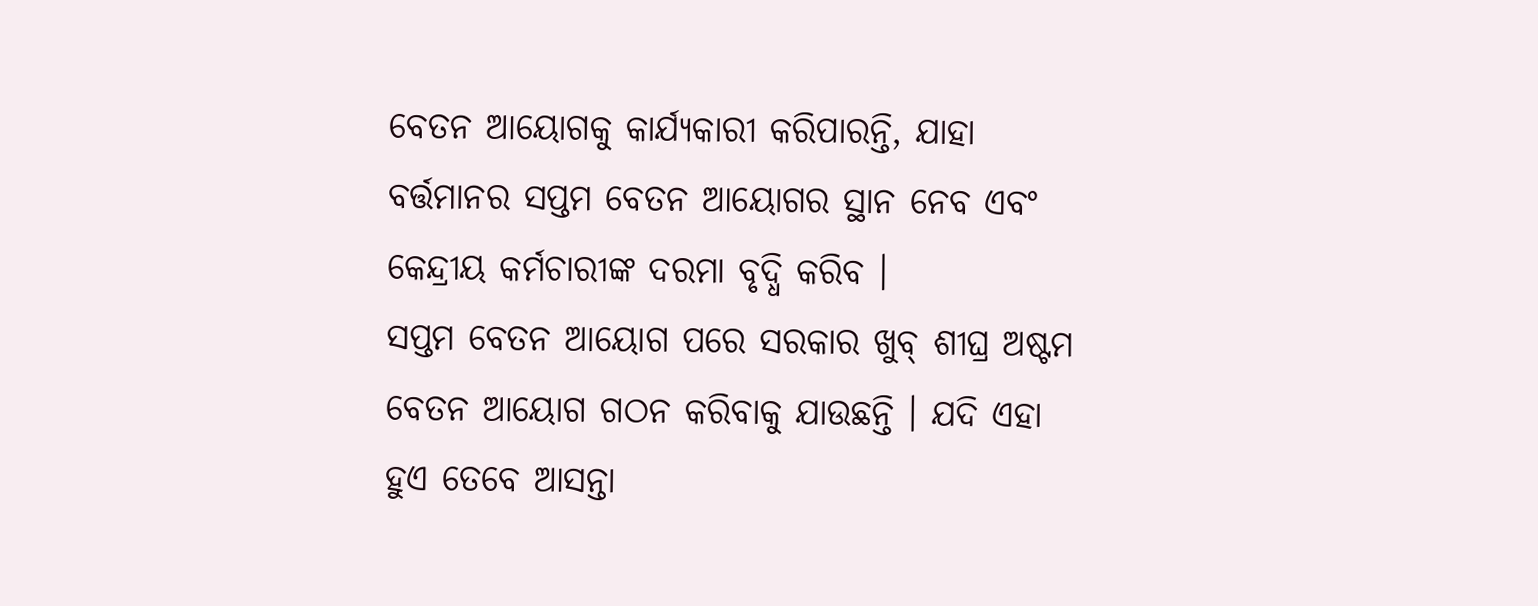ବେତନ ଆୟୋଗକୁ କାର୍ଯ୍ୟକାରୀ କରିପାରନ୍ତି, ଯାହା ବର୍ତ୍ତମାନର ସପ୍ତମ ବେତନ ଆୟୋଗର ସ୍ଥାନ ନେବ ଏବଂ କେନ୍ଦ୍ରୀୟ କର୍ମଚାରୀଙ୍କ ଦରମା ବୃଦ୍ଧି କରିବ ।
ସପ୍ତମ ବେତନ ଆୟୋଗ ପରେ ସରକାର ଖୁବ୍ ଶୀଘ୍ର ଅଷ୍ଟମ ବେତନ ଆୟୋଗ ଗଠନ କରିବାକୁ ଯାଉଛନ୍ତି । ଯଦି ଏହା ହୁଏ ତେବେ ଆସନ୍ତା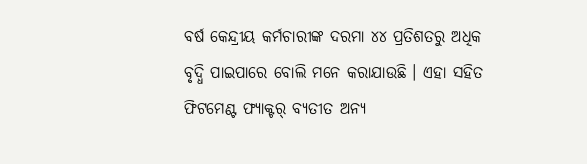ବର୍ଷ କେନ୍ଦ୍ରୀୟ କର୍ମଚାରୀଙ୍କ ଦରମା ୪୪ ପ୍ରତିଶତରୁ ଅଧିକ ବୃଦ୍ଧି ପାଇପାରେ ବୋଲି ମନେ କରାଯାଉଛି । ଏହା ସହିତ ଫିଟମେଣ୍ଟ ଫ୍ୟାକ୍ଟର୍ ବ୍ୟତୀତ ଅନ୍ୟ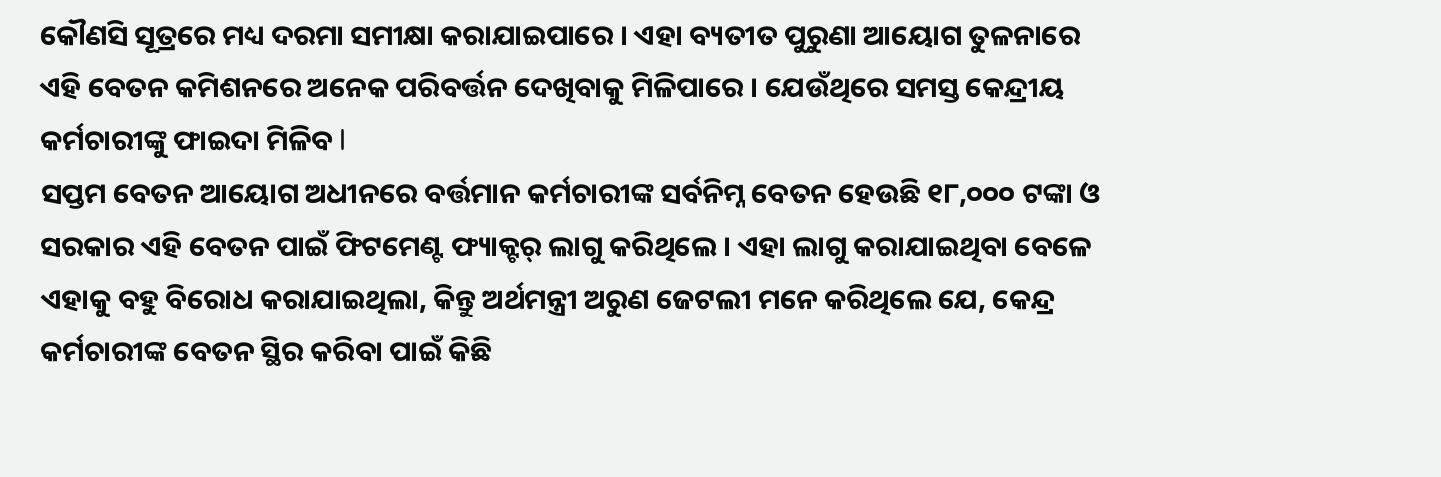କୌଣସି ସୂତ୍ରରେ ମଧ୍ୟ ଦରମା ସମୀକ୍ଷା କରାଯାଇପାରେ । ଏହା ବ୍ୟତୀତ ପୁରୁଣା ଆୟୋଗ ତୁଳନାରେ ଏହି ବେତନ କମିଶନରେ ଅନେକ ପରିବର୍ତ୍ତନ ଦେଖିବାକୁ ମିଳିପାରେ । ଯେଉଁଥିରେ ସମସ୍ତ କେନ୍ଦ୍ରୀୟ କର୍ମଚାରୀଙ୍କୁ ଫାଇଦା ମିଳିବ l
ସପ୍ତମ ବେତନ ଆୟୋଗ ଅଧୀନରେ ବର୍ତ୍ତମାନ କର୍ମଚାରୀଙ୍କ ସର୍ବନିମ୍ନ ବେତନ ହେଉଛି ୧୮,୦୦୦ ଟଙ୍କା ଓ ସରକାର ଏହି ବେତନ ପାଇଁ ଫିଟମେଣ୍ଟ ଫ୍ୟାକ୍ଟର୍ ଲାଗୁ କରିଥିଲେ । ଏହା ଲାଗୁ କରାଯାଇଥିବା ବେଳେ ଏହାକୁ ବହୁ ବିରୋଧ କରାଯାଇଥିଲା, କିନ୍ତୁ ଅର୍ଥମନ୍ତ୍ରୀ ଅରୁଣ ଜେଟଲୀ ମନେ କରିଥିଲେ ଯେ, କେନ୍ଦ୍ର କର୍ମଚାରୀଙ୍କ ବେତନ ସ୍ଥିର କରିବା ପାଇଁ କିଛି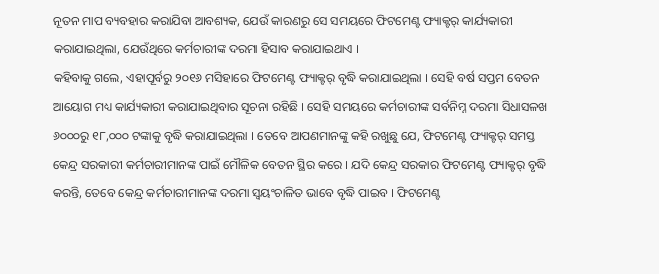ନୂତନ ମାପ ବ୍ୟବହାର କରାଯିବା ଆବଶ୍ୟକ, ଯେଉଁ କାରଣରୁ ସେ ସମୟରେ ଫିଟମେଣ୍ଟ ଫ୍ୟାକ୍ଟର୍ କାର୍ଯ୍ୟକାରୀ କରାଯାଇଥିଲା, ଯେଉଁଥିରେ କର୍ମଚାରୀଙ୍କ ଦରମା ହିସାବ କରାଯାଇଥାଏ ।
କହିବାକୁ ଗଲେ, ଏହାପୂର୍ବରୁ ୨୦୧୬ ମସିହାରେ ଫିଟମେଣ୍ଟ ଫ୍ୟାକ୍ଟର୍ ବୃଦ୍ଧି କରାଯାଇଥିଲା । ସେହି ବର୍ଷ ସପ୍ତମ ବେତନ ଆୟୋଗ ମଧ୍ୟ କାର୍ଯ୍ୟକାରୀ କରାଯାଇଥିବାର ସୂଚନା ରହିଛି । ସେହି ସମୟରେ କର୍ମଚାରୀଙ୍କ ସର୍ବନିମ୍ନ ଦରମା ସିଧାସଳଖ ୬୦୦୦ରୁ ୧୮,୦୦୦ ଟଙ୍କାକୁ ବୃଦ୍ଧି କରାଯାଇଥିଲା । ତେବେ ଆପଣମାନଙ୍କୁ କହି ରଖୁଛୁ ଯେ, ଫିଟମେଣ୍ଟ ଫ୍ୟାକ୍ଟର୍ ସମସ୍ତ କେନ୍ଦ୍ର ସରକାରୀ କର୍ମଚାରୀମାନଙ୍କ ପାଇଁ ମୌଳିକ ବେତନ ସ୍ଥିର କରେ । ଯଦି କେନ୍ଦ୍ର ସରକାର ଫିଟମେଣ୍ଟ ଫ୍ୟାକ୍ଟର୍ ବୃଦ୍ଧି କରନ୍ତି, ତେବେ କେନ୍ଦ୍ର କର୍ମଚାରୀମାନଙ୍କ ଦରମା ସ୍ୱୟଂଚାଳିତ ଭାବେ ବୃଦ୍ଧି ପାଇବ । ଫିଟମେଣ୍ଟ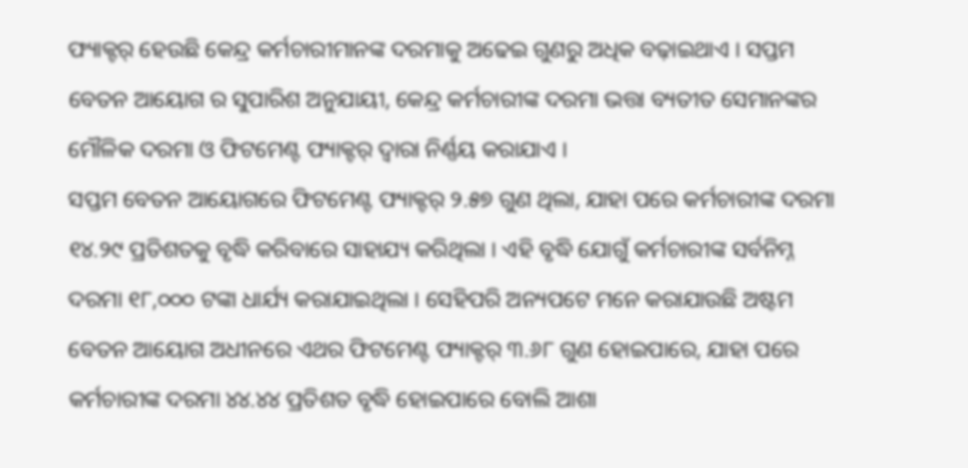ଫ୍ୟାକ୍ଟର୍ ହେଉଛି କେନ୍ଦ୍ର କର୍ମଚାରୀମାନଙ୍କ ଦରମାକୁ ଅଢେଇ ଗୁଣରୁ ଅଧିକ ବଢ଼ାଇଥାଏ । ସପ୍ତମ ବେତନ ଆୟୋଗ ର ସୁପାରିଶ ଅନୁଯାୟୀ, କେନ୍ଦ୍ର କର୍ମଚାରୀଙ୍କ ଦରମା ଭତ୍ତା ବ୍ୟତୀତ ସେମାନଙ୍କର ମୌଳିକ ଦରମା ଓ ଫିଟମେଣ୍ଟ ଫ୍ୟାକ୍ଟର୍ ଦ୍ୱାରା ନିର୍ଣ୍ଣୟ କରାଯାଏ ।
ସପ୍ତମ ବେତନ ଆୟୋଗରେ ଫିଟମେଣ୍ଟ ଫ୍ୟାକ୍ଟର୍ ୨.୫୭ ଗୁଣ ଥିଲା, ଯାହା ପରେ କର୍ମଚାରୀଙ୍କ ଦରମା ୧୪.୨୯ ପ୍ରତିଶତକୁ ବୃଦ୍ଧି କରିବାରେ ସାହାଯ୍ୟ କରିଥିଲା । ଏହି ବୃଦ୍ଧି ଯୋଗୁଁ କର୍ମଚାରୀଙ୍କ ସର୍ବନିମ୍ନ ଦରମା ୧୮,୦୦୦ ଟଙ୍କା ଧାର୍ଯ୍ୟ କରାଯାଇଥିଲା । ସେହିପରି ଅନ୍ୟପଟେ ମନେ କରାଯାଉଛି ଅଷ୍ଟମ ବେତନ ଆୟୋଗ ଅଧୀନରେ ଏଥର ଫିଟମେଣ୍ଟ ଫ୍ୟାକ୍ଟର୍ ୩.୬୮ ଗୁଣ ହୋଇପାରେ, ଯାହା ପରେ କର୍ମଚାରୀଙ୍କ ଦରମା ୪୪.୪୪ ପ୍ରତିଶତ ବୃଦ୍ଧି ହୋଇପାରେ ବୋଲି ଆଶା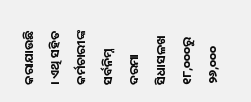କରାଯାଉଛି । ଏଥି ସହିତ କର୍ମଚାରୀଙ୍କ ସର୍ବନିମ୍ନ ଦରମା ସିଧାସଳଖ ୧୮,୦୦୦ରୁ ୨୬,୦୦୦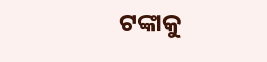ଟଙ୍କାକୁ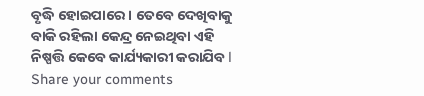ବୃଦ୍ଧି ହୋଇପାରେ । ତେବେ ଦେଖିବାକୁ ବାକି ରହିଲା କେନ୍ଦ୍ର ନେଇଥିବା ଏହି ନିଷ୍ପତ୍ତି କେବେ କାର୍ଯ୍ୟକାରୀ କରାଯିବ l
Share your comments